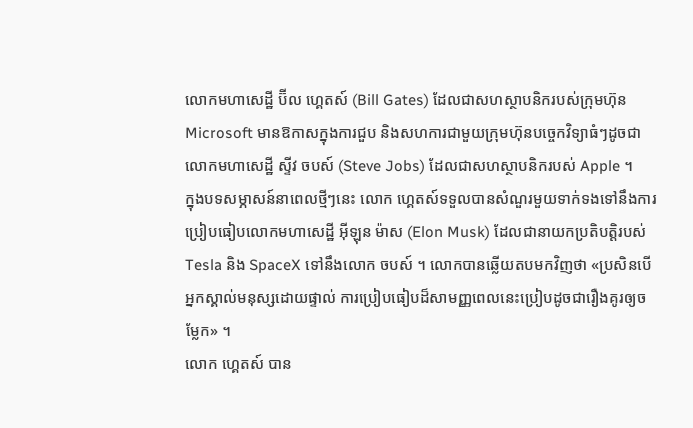លោកមហាសេដ្ឋី ប៊ីល ហ្គេតស៍ (Bill Gates) ដែលជាសហស្ថាបនិករបស់ក្រុមហ៊ុន Microsoft មានឱកាសក្នុងការជួប និងសហការជាមួយក្រុមហ៊ុនបច្ចេកវិទ្យាធំៗដូចជា លោកមហាសេដ្ឋី ស្ទីវ ចបស៍ (Steve Jobs) ដែលជាសហស្ថាបនិករបស់ Apple ។
ក្នុងបទសម្ភាសន៍នាពេលថ្មីៗនេះ លោក ហ្គេតស៍ទទួលបានសំណួរមួយទាក់ទងទៅនឹងការប្រៀបធៀបលោកមហាសេដ្ឋី អ៊ីឡុន ម៉ាស (Elon Musk) ដែលជានាយកប្រតិបត្តិរបស់ Tesla និង SpaceX ទៅនឹងលោក ចបស៍ ។ លោកបានឆ្លើយតបមកវិញថា «ប្រសិនបើអ្នកស្គាល់មនុស្សដោយផ្ទាល់ ការប្រៀបធៀបដ៏សាមញ្ញពេលនេះប្រៀបដូចជារឿងគូរឲ្យចម្លែក» ។
លោក ហ្គេតស៍ បាន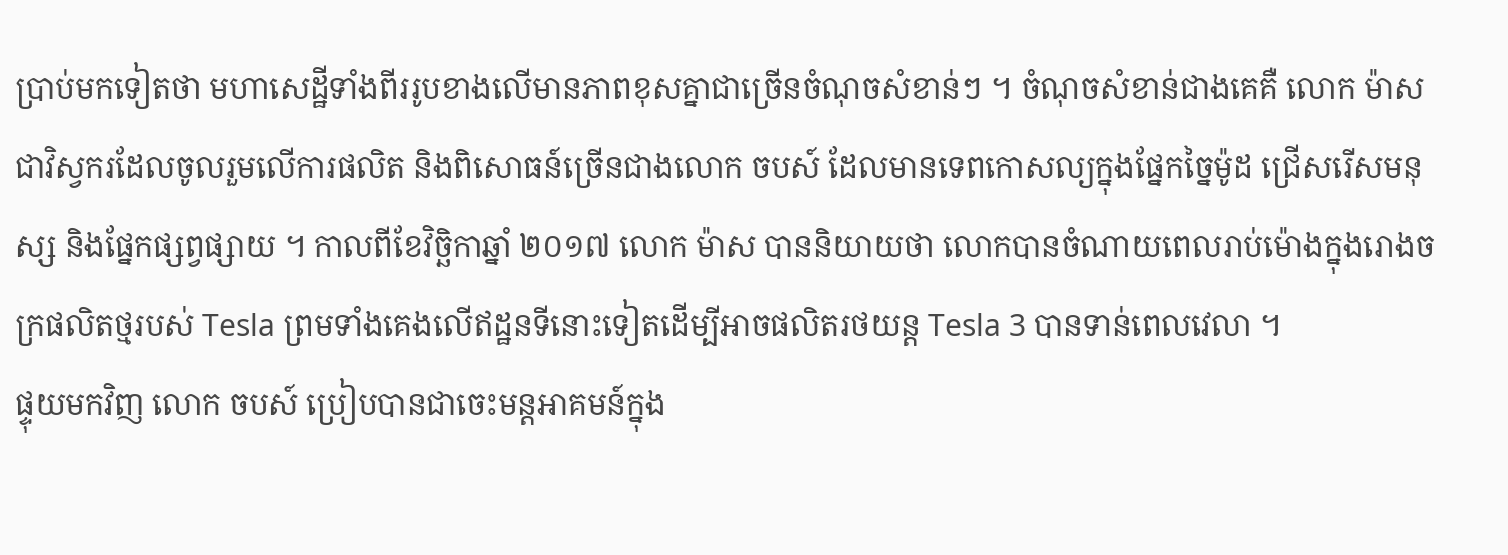ប្រាប់មកទៀតថា មហាសេដ្ឋីទាំងពីររូបខាងលើមានភាពខុសគ្នាជាច្រើនចំណុចសំខាន់ៗ ។ ចំណុចសំខាន់ជាងគេគឺ លោក ម៉ាស ជាវិស្វករដែលចូលរួមលើការផលិត និងពិសោធន៍ច្រើនជាងលោក ចបស៍ ដែលមានទេពកោសល្យក្នុងផ្នែកច្នៃម៉ូដ ជ្រើសរើសមនុស្ស និងផ្នែកផ្សព្វផ្សាយ ។ កាលពីខែវិច្ឆិកាឆ្នាំ ២០១៧ លោក ម៉ាស បាននិយាយថា លោកបានចំណាយពេលរាប់ម៉ោងក្នុងរោងចក្រផលិតថ្មរបស់ Tesla ព្រមទាំងគេងលើឥដ្ឋនទីនោះទៀតដើម្បីអាចផលិតរថយន្ត Tesla 3 បានទាន់ពេលវេលា ។
ផ្ទុយមកវិញ លោក ចបស៍ ប្រៀបបានជាចេះមន្តអាគមន៍ក្នុង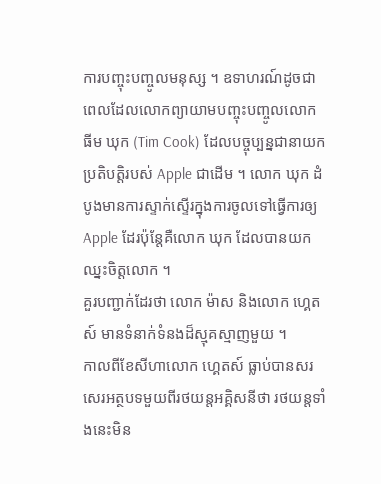ការបញ្ចុះបញ្ចូលមនុស្ស ។ ឧទាហរណ៍ដូចជាពេលដែលលោកព្យាយាមបញ្ចុះបញ្ចូលលោក ធីម ឃុក (Tim Cook) ដែលបច្ចុប្បន្នជានាយកប្រតិបត្តិរបស់ Apple ជាដើម ។ លោក ឃុក ដំបូងមានការស្ទាក់ស្ទើរក្នុងការចូលទៅធ្វើការឲ្យ Apple ដែរប៉ុន្តែគឺលោក ឃុក ដែលបានយកឈ្នះចិត្តលោក ។
គួរបញ្ជាក់ដែរថា លោក ម៉ាស និងលោក ហ្គេតស៍ មានទំនាក់ទំនងដ៏ស្មុគស្មាញមួយ ។
កាលពីខែសីហាលោក ហ្គេតស៍ ធ្លាប់បានសរសេរអត្ថបទមួយពីរថយន្តអគ្គិសនីថា រថយន្តទាំងនេះមិន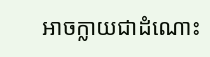អាចក្លាយជាដំណោះ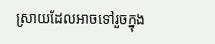ស្រាយដែលអាចទៅរួចក្នុង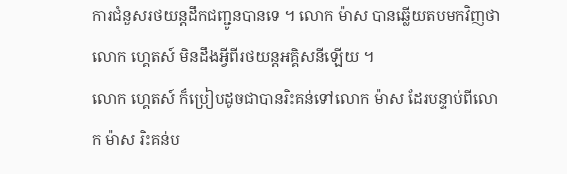ការជំនួសរថយន្តដឹកជញ្ជូនបានទេ ។ លោក ម៉ាស បានឆ្លើយតបមកវិញថា លោក ហ្គេតស៍ មិនដឹងអ្វីពីរថយន្តអគ្គិសនីឡើយ ។
លោក ហ្គេតស៍ ក៏ប្រៀបដូចជាបានរិះគន់ទៅលោក ម៉ាស ដែរបន្ទាប់ពីលោក ម៉ាស រិះគន់ប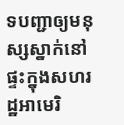ទបញ្ជាឲ្យមនុស្សស្នាក់នៅផ្ទះក្នុងសហរដ្ឋអាមេរិ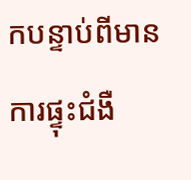កបន្ទាប់ពីមានការផ្ទុះជំងឺ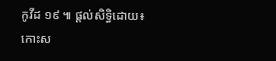កូវីដ ១៩ ៕ ផ្តល់សិទ្ធិដោយ៖ កោះស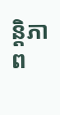ន្តិភាព